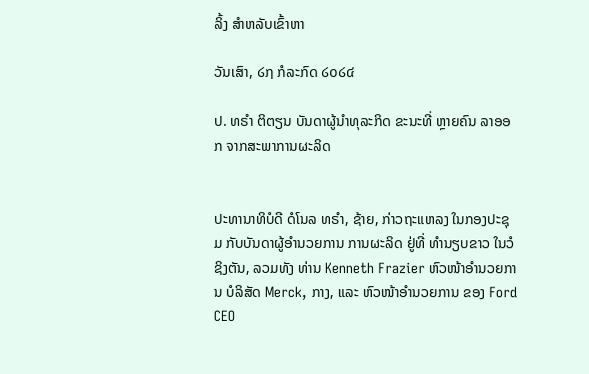ລິ້ງ ສຳຫລັບເຂົ້າຫາ

ວັນເສົາ, ໒໗ ກໍລະກົດ ໒໐໒໔

ປ. ທຣຳ ຕິຕຽນ ບັນດາຜູ້ນຳທຸລະກິດ ຂະນະທີ່ ຫຼາຍຄົນ ລາອອກ ຈາກສະພາການຜະລິດ


ປະທານາທິບໍດີ ດໍໂນລ ທຣຳ, ຊ້າຍ, ກ່າວຖະແຫລງ ໃນກອງປະຊຸມ ກັບບັນດາຜູ້ອຳນວຍການ ການຜະລິດ ຢູ່ທີ່ ທຳນຽບຂາວ ໃນວໍຊິງຕັນ, ລວມທັງ ທ່ານ Kenneth Frazier ຫົວໜ້າອຳນວຍການ ບໍລິສັດ Merck, ກາງ, ແລະ ຫົວໜ້າອຳນວຍການ ຂອງ Ford CEO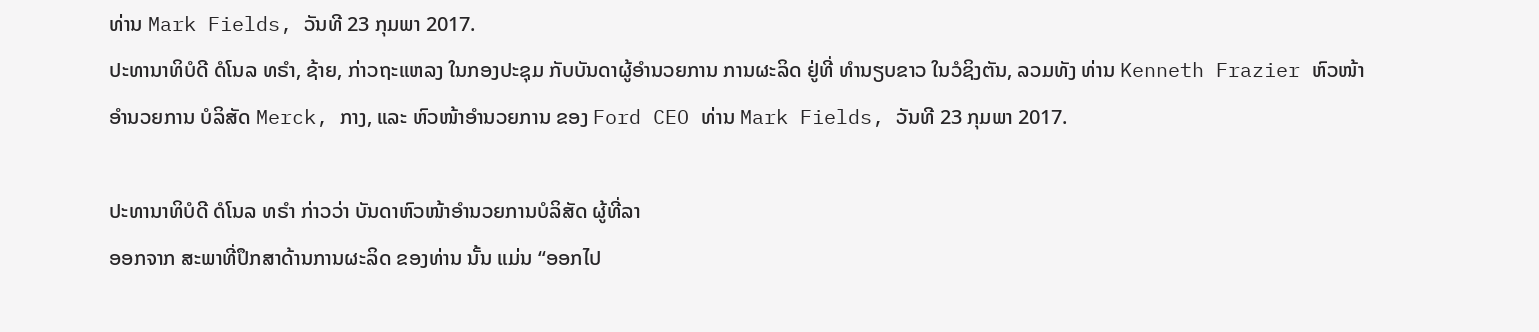ທ່ານ Mark Fields, ວັນທີ 23 ກຸມພາ 2017.
ປະທານາທິບໍດີ ດໍໂນລ ທຣຳ, ຊ້າຍ, ກ່າວຖະແຫລງ ໃນກອງປະຊຸມ ກັບບັນດາຜູ້ອຳນວຍການ ການຜະລິດ ຢູ່ທີ່ ທຳນຽບຂາວ ໃນວໍຊິງຕັນ, ລວມທັງ ທ່ານ Kenneth Frazier ຫົວໜ້າອຳນວຍການ ບໍລິສັດ Merck, ກາງ, ແລະ ຫົວໜ້າອຳນວຍການ ຂອງ Ford CEO ທ່ານ Mark Fields, ວັນທີ 23 ກຸມພາ 2017.

ປະທານາທິບໍດີ ດໍໂນລ ທຣຳ ກ່າວວ່າ ບັນດາຫົວໜ້າອຳນວຍການບໍລິສັດ ຜູ້ທີ່ລາ
ອອກຈາກ ສະພາທີ່ປຶກສາດ້ານການຜະລິດ ຂອງທ່ານ ນັ້ນ ແມ່ນ “ອອກໄປ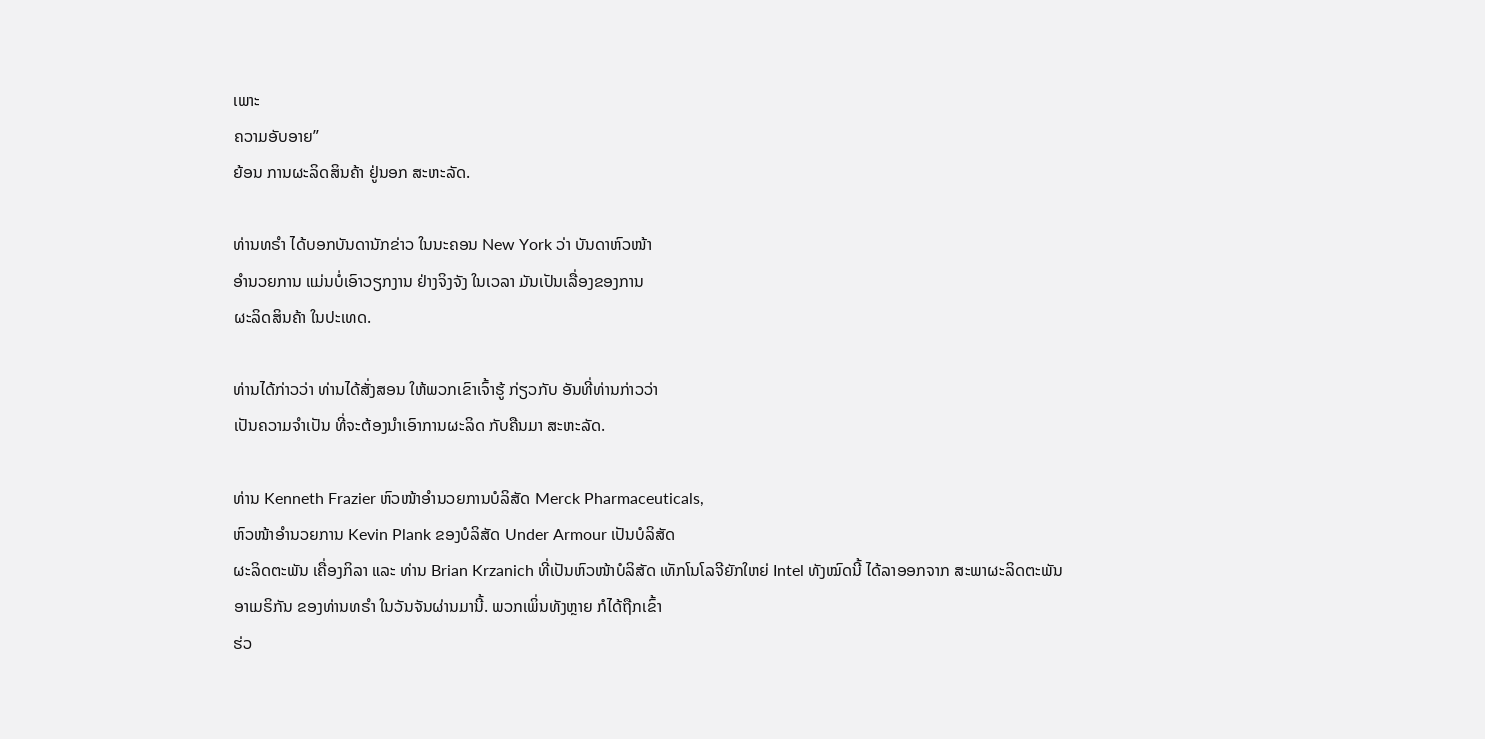ເພາະ
ຄວາມອັບອາຍ”
ຍ້ອນ ການຜະລິດສິນຄ້າ ຢູ່ນອກ ສະຫະລັດ.

ທ່ານທຣຳ ໄດ້ບອກບັນດານັກຂ່າວ ໃນນະຄອນ New York ວ່າ ບັນດາຫົວໜ້າ
ອຳນວຍການ ແມ່ນບໍ່ເອົາວຽກງານ ຢ່າງຈິງຈັງ ໃນເວລາ ມັນເປັນເລື່ອງຂອງການ
ຜະລິດສິນຄ້າ ໃນປະເທດ.

ທ່ານໄດ້ກ່າວວ່າ ທ່ານໄດ້ສັ່ງສອນ ໃຫ້ພວກເຂົາເຈົ້າຮູ້ ກ່ຽວກັບ ອັນທີ່ທ່ານກ່າວວ່າ
ເປັນຄວາມຈຳເປັນ ທີ່ຈະຕ້ອງນຳເອົາການຜະລິດ ກັບຄືນມາ ສະຫະລັດ.

ທ່ານ Kenneth Frazier ຫົວໜ້າອຳນວຍການບໍລິສັດ Merck Pharmaceuticals,
ຫົວໜ້າອຳນວຍການ Kevin Plank ຂອງບໍລິສັດ Under Armour ເປັນບໍລິສັດ
ຜະລິດຕະພັນ ເຄື່ອງກິລາ ແລະ ທ່ານ Brian Krzanich ທີ່ເປັນຫົວໜ້າບໍລິສັດ ເທັກໂນໂລຈີຍັກໃຫຍ່ Intel ທັງໝົດນີ້ ໄດ້ລາອອກຈາກ ສະພາຜະລິດຕະພັນ
ອາເມຣິກັນ ຂອງທ່ານທຣຳ ໃນວັນຈັນຜ່ານມານີ້. ພວກເພິ່ນທັງຫຼາຍ ກໍໄດ້ຖືກເຂົ້າ
ຮ່ວ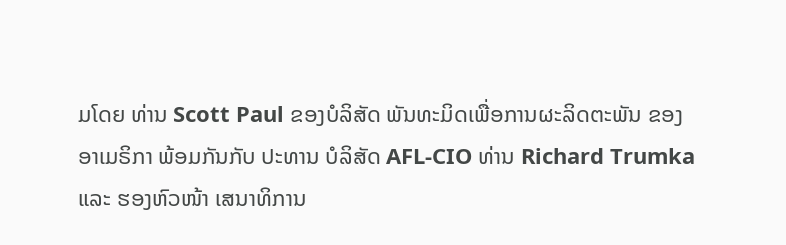ມໂດຍ ທ່ານ Scott Paul ຂອງບໍລິສັດ ພັນທະມິດເພື່ອການຜະລິດຕະພັນ ຂອງ
ອາເມຣິກາ ພ້ອມກັນກັບ ປະທານ ບໍລິສັດ AFL-CIO ທ່ານ Richard Trumka
ແລະ ຮອງຫົວໜ້າ ເສນາທິການ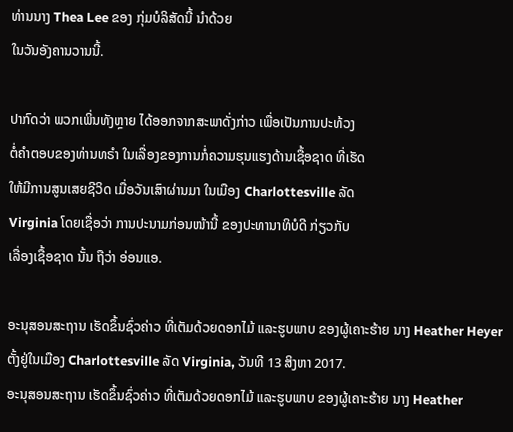ທ່ານນາງ Thea Lee ຂອງ ກຸ່ມບໍລິສັດນີ້ ນຳດ້ວຍ
ໃນວັນອັງຄານວານນີ້.

ປາກົດວ່າ ພວກເພິ່ນທັງຫຼາຍ ໄດ້ອອກຈາກສະພາດັ່ງກ່າວ ເພື່ອເປັນການປະທ້ວງ
ຕໍ່ຄຳຕອບຂອງທ່ານທຣຳ ໃນເລື່ອງຂອງການກໍ່ຄວາມຮຸນແຮງດ້ານເຊື້ອຊາດ ທີ່ເຮັດ
ໃຫ້ມີການສູນເສຍຊີວິດ ເມື່ອວັນເສົາຜ່ານມາ ໃນເມືອງ Charlottesville ລັດ
Virginia ໂດຍເຊື່ອວ່າ ການປະນາມກ່ອນໜ້ານີ້ ຂອງປະທານາທິບໍດີ ກ່ຽວກັບ
ເລື່ອງເຊື້ອຊາດ ນັ້ນ ຖືວ່າ ອ່ອນແອ.

ອະນຸສອນສະຖານ ເຮັດຂຶ້ນຊົ່ວຄ່າວ ທີ່ເຕັມດ້ວຍດອກໄມ້ ແລະຮູບພາບ ຂອງຜູ້ເຄາະຮ້າຍ ນາງ Heather Heyer ຕັ້ງຢູ່ໃນເມືອງ Charlottesville ລັດ Virginia, ວັນທີ 13 ສິງຫາ 2017.
ອະນຸສອນສະຖານ ເຮັດຂຶ້ນຊົ່ວຄ່າວ ທີ່ເຕັມດ້ວຍດອກໄມ້ ແລະຮູບພາບ ຂອງຜູ້ເຄາະຮ້າຍ ນາງ Heather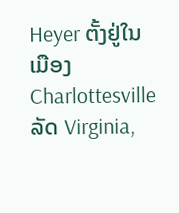Heyer ຕັ້ງຢູ່ໃນເມືອງ Charlottesville ລັດ Virginia,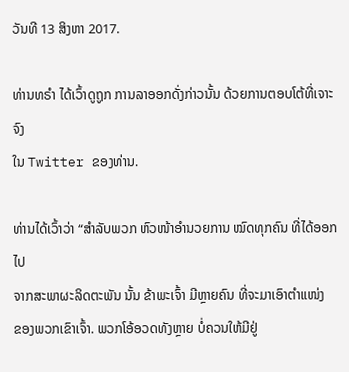ວັນທີ 13 ສິງຫາ 2017.

ທ່ານທຣຳ ໄດ້ເວົ້າດູຖູກ ການລາອອກດັ່ງກ່າວນັ້ນ ດ້ວຍການຕອບໂຕ້ທີ່ເຈາະຈົງ
ໃນ Twitter ຂອງທ່ານ.

ທ່ານໄດ້ເວົ້າວ່າ “ສຳລັບພວກ ຫົວໜ້າອຳນວຍການ ໝົດທຸກຄົນ ທີ່ໄດ້ອອກໄປ
ຈາກສະພາຜະລິດຕະພັນ ນັ້ນ ຂ້າພະເຈົ້າ ມີຫຼາຍຄົນ ທີ່ຈະມາເອົາຕຳແໜ່ງ
ຂອງພວກເຂົາເຈົ້າ. ພວກໂອ້ອວດທັງຫຼາຍ ບໍ່ຄວນໃຫ້ມີຢູ່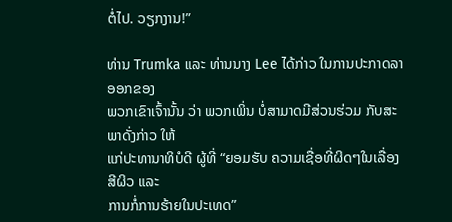ຕໍ່ໄປ. ວຽກງານ!”

ທ່ານ Trumka ແລະ ທ່ານນາງ Lee ໄດ້ກ່າວ ໃນການປະກາດລາອອກຂອງ
ພວກເຂົາເຈົ້ານັ້ນ ວ່າ ພວກເພິ່ນ ບໍ່ສາມາດມີສ່ວນຮ່ວມ ກັບສະພາດັ່ງກ່າວ ໃຫ້
ແກ່ປະທານາທິບໍດີ ຜູ້ທີ່ “ຍອມຮັບ ຄວາມເຊື່ອທີ່ຜິດໆໃນເລື່ອງສີຜິວ ແລະ
ການກໍ່ການຮ້າຍໃນປະເທດ”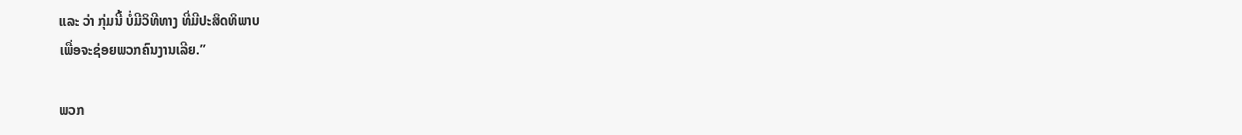ແລະ ວ່າ ກຸ່ມນີ້ ບໍ່ມີວິທີທາງ ທີ່ມີປະສິດທິພາບ
ເພື່ອຈະຊ່ອຍພວກຄົນງານເລີຍ.”

ພວກ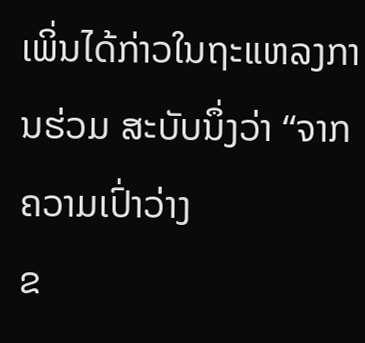ເພິ່ນໄດ້ກ່າວໃນຖະແຫລງການຮ່ວມ ສະບັບນຶ່ງວ່າ “ຈາກຄວາມເປົ່າວ່າງ
ຂ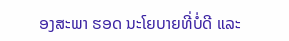ອງສະພາ ຮອດ ນະໂຍບາຍທີ່ບໍ່ດີ ແລະ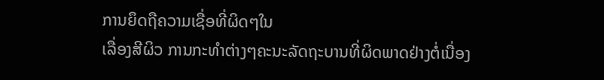ການຍຶດຖືຄວາມເຊື່ອທີ່ຜິດໆໃນ
ເລື່ອງສີຜິວ ການກະທຳຕ່າງໆຄະນະລັດຖະບານທີ່ຜິດພາດຢ່າງຕໍ່ເນື່ອງ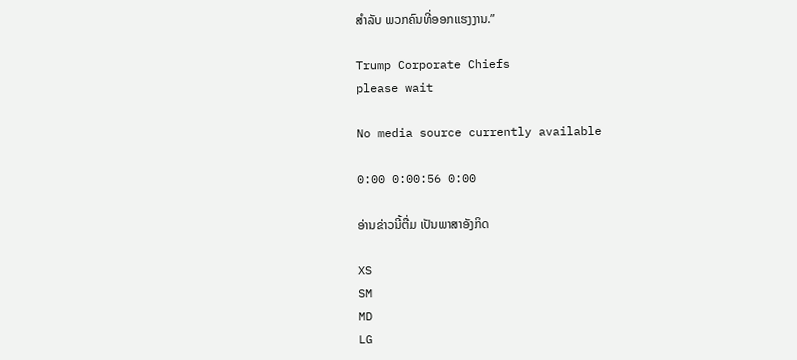ສຳລັບ ພວກຄົນທີ່ອອກແຮງງານ.”

Trump Corporate Chiefs
please wait

No media source currently available

0:00 0:00:56 0:00

ອ່ານຂ່າວນີ້ຕື່ມ ເປັນພາສາອັງກິດ

XS
SM
MD
LG